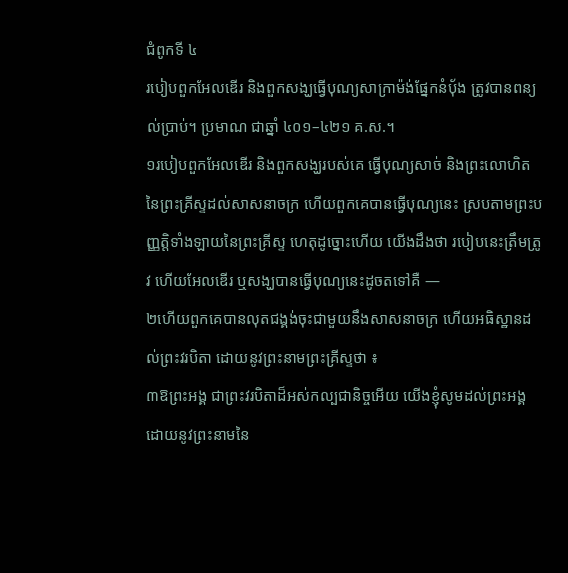ជំពូកទី ៤
របៀបពួកអែលឌើរ និងពួកសង្ឃធ្វើបុណ្យសាក្រាម៉ង់ផ្នែកនំប៉័ង ត្រូវបានពន្យល់ប្រាប់។ ប្រមាណ ជាឆ្នាំ ៤០១–៤២១ គ.ស.។
១របៀបពួកអែលឌើរ និងពួកសង្ឃរបស់គេ ធ្វើបុណ្យសាច់ និងព្រះលោហិតនៃព្រះគ្រីស្ទដល់សាសនាចក្រ ហើយពួកគេបានធ្វើបុណ្យនេះ ស្របតាមព្រះបញ្ញត្តិទាំងឡាយនៃព្រះគ្រីស្ទ ហេតុដូច្នោះហើយ យើងដឹងថា របៀបនេះត្រឹមត្រូវ ហើយអែលឌើរ ឬសង្ឃបានធ្វើបុណ្យនេះដូចតទៅគឺ —
២ហើយពួកគេបានលុតជង្គង់ចុះជាមួយនឹងសាសនាចក្រ ហើយអធិស្ឋានដល់ព្រះវរបិតា ដោយនូវព្រះនាមព្រះគ្រីស្ទថា ៖
៣ឱព្រះអង្គ ជាព្រះវរបិតាដ៏អស់កល្បជានិច្ចអើយ យើងខ្ញុំសូមដល់ព្រះអង្គ ដោយនូវព្រះនាមនៃ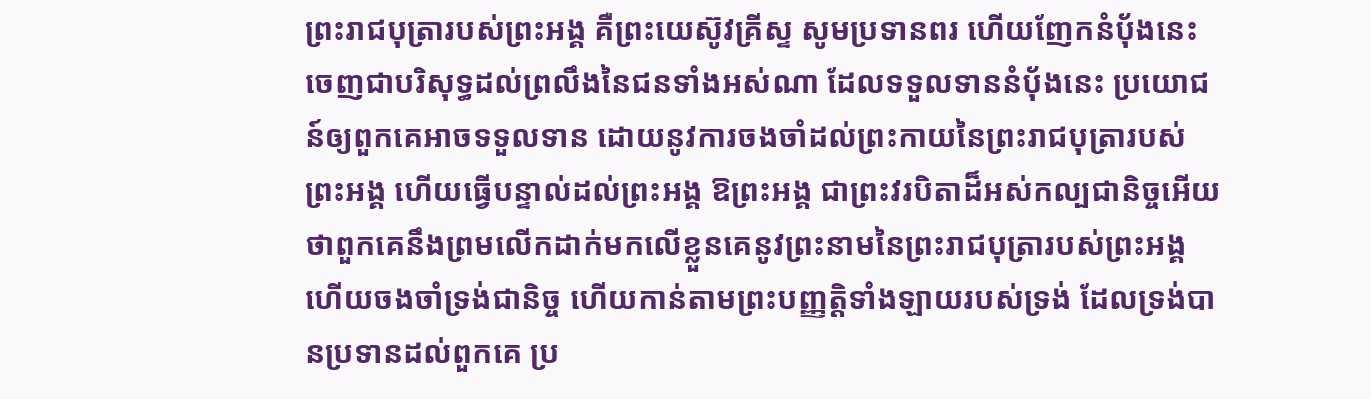ព្រះរាជបុត្រារបស់ព្រះអង្គ គឺព្រះយេស៊ូវគ្រីស្ទ សូមប្រទានពរ ហើយញែកនំប៉័ងនេះចេញជាបរិសុទ្ធដល់ព្រលឹងនៃជនទាំងអស់ណា ដែលទទួលទាននំប៉័ងនេះ ប្រយោជន៍ឲ្យពួកគេអាចទទួលទាន ដោយនូវការចងចាំដល់ព្រះកាយនៃព្រះរាជបុត្រារបស់ព្រះអង្គ ហើយធ្វើបន្ទាល់ដល់ព្រះអង្គ ឱព្រះអង្គ ជាព្រះវរបិតាដ៏អស់កល្បជានិច្ចអើយ ថាពួកគេនឹងព្រមលើកដាក់មកលើខ្លួនគេនូវព្រះនាមនៃព្រះរាជបុត្រារបស់ព្រះអង្គ ហើយចងចាំទ្រង់ជានិច្ច ហើយកាន់តាមព្រះបញ្ញត្តិទាំងឡាយរបស់ទ្រង់ ដែលទ្រង់បានប្រទានដល់ពួកគេ ប្រ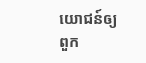យោជន៍ឲ្យពួក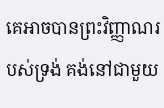គេអាចបានព្រះវិញ្ញាណរបស់ទ្រង់ គង់នៅជាមួយ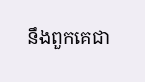នឹងពួកគេជា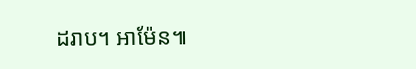ដរាប។ អាម៉ែន៕